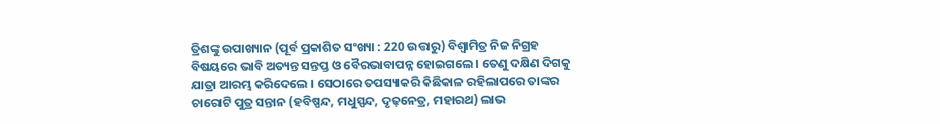ତ୍ରିଶଙ୍କୁ ଉପାଖ୍ୟାନ (ପୂର୍ବ ପ୍ରକାଶିତ ସଂଖ୍ୟା : 220 ଉତ୍ତାରୁ) ବିଶ୍ୱାମିତ୍ର ନିଜ ନିଗ୍ରହ ବିଷୟରେ ଭାବି ଅତ୍ୟନ୍ତ ସନ୍ତପ୍ତ ଓ ବୈରଭାବାପନ୍ନ ହୋଇଗଲେ । ତେଣୁ ଦକ୍ଷିଣ ଦିଗକୁ ଯାତ୍ରା ଆରମ୍ଭ କରିଦେଲେ । ସେଠାରେ ତପସ୍ୟାକରି କିଛିକାଳ ରହିଲାପରେ ତାଙ୍କର ଚାରୋଟି ପୁତ୍ର ସନ୍ତାନ (ହବିଷ୍ପନ୍ଦ, ମଧୁସ୍ପନ୍ଦ, ଦୃଢ଼ନେତ୍ର, ମହାରଥ) ଲାଭ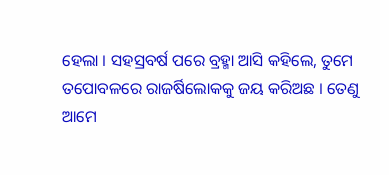ହେଲା । ସହସ୍ରବର୍ଷ ପରେ ବ୍ରହ୍ମା ଆସି କହିଲେ, ତୁମେ ତପୋବଳରେ ରାଜର୍ଷିଲୋକକୁ ଜୟ କରିଅଛ । ତେଣୁ ଆମେ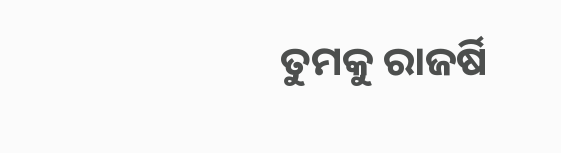ତୁମକୁ ରାଜର୍ଷି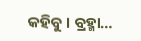କହିବୁ । ବ୍ରହ୍ମା…